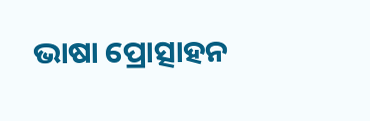ଭାଷା ପ୍ରୋତ୍ସାହନ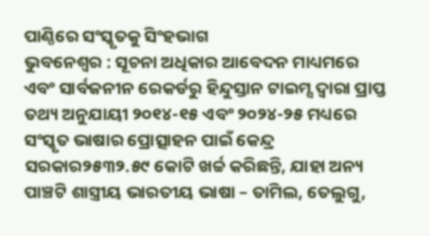ପାଣ୍ଠିରେ ସଂସ୍କୃତକୁ ସିଂହଭାଗ
ଭୁବନେଶ୍ୱର : ସୂଚନା ଅଧିକାର ଆବେଦନ ମାଧ୍ୟମରେ ଏବଂ ସାର୍ବଜନୀନ ରେକର୍ଡରୁ ହିନ୍ଦୁସ୍ତାନ ଟାଇମ୍ସ ଦ୍ୱାରା ପ୍ରାପ୍ତ ତଥ୍ୟ ଅନୁଯାୟୀ ୨୦୧୪-୧୫ ଏବଂ ୨୦୨୪-୨୫ ମଧ୍ୟରେ ସଂସ୍କୃତ ଭାଷାର ପ୍ରୋତ୍ସାହନ ପାଇଁ କେନ୍ଦ୍ର ସରକାର୨୫୩୨.୫୯ କୋଟି ଖର୍ଚ୍ଚ କରିଛନ୍ତି, ଯାହା ଅନ୍ୟ ପାଞ୍ଚଟି ଶାସ୍ତ୍ରୀୟ ଭାରତୀୟ ଭାଷା – ତାମିଲ, ତେଲୁଗୁ,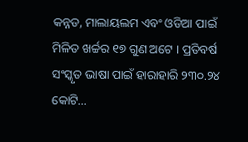କନ୍ନଡ, ମାଲାୟଲମ ଏବଂ ଓଡିଆ ପାଇଁ ମିଳିତ ଖର୍ଚ୍ଚର ୧୭ ଗୁଣ ଅଟେ । ପ୍ରତିବର୍ଷ ସଂସ୍କୃତ ଭାଷା ପାଇଁ ହାରାହାରି ୨୩୦.୨୪ କୋଟି…